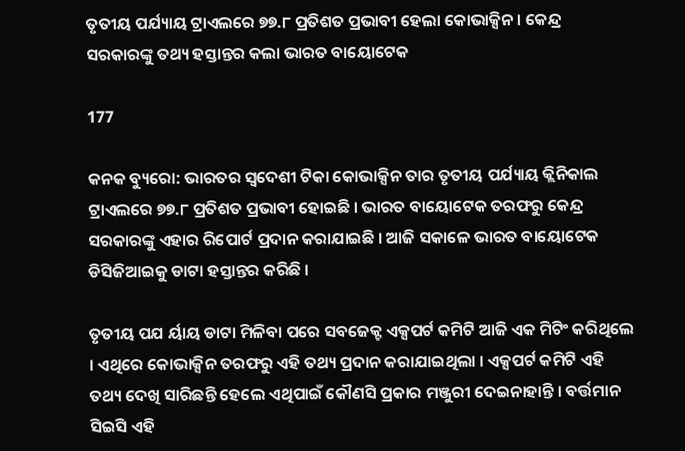ତୃତୀୟ ପର୍ଯ୍ୟାୟ ଟ୍ରାଏଲରେ ୭୭.୮ ପ୍ରତିଶତ ପ୍ରଭାବୀ ହେଲା କୋଭାକ୍ସିନ । କେନ୍ଦ୍ର ସରକାରଙ୍କୁ ତଥ୍ୟ ହସ୍ତାନ୍ତର କଲା ଭାରତ ବାୟୋଟେକ

177

କନକ ବ୍ୟୁରୋ: ଭାରତର ସ୍ୱଦେଶୀ ଟିକା କୋଭାକ୍ସିନ ତାର ତୃତୀୟ ପର୍ଯ୍ୟାୟ କ୍ଲିନିକାଲ ଟ୍ରାଏଲରେ ୭୭.୮ ପ୍ରତିଶତ ପ୍ରଭାବୀ ହୋଇଛି । ଭାରତ ବାୟୋଟେକ ତରଫରୁ କେନ୍ଦ୍ର ସରକାରଙ୍କୁ ଏହାର ରିପୋର୍ଟ ପ୍ରଦାନ କରାଯାଇଛି । ଆଜି ସକାଳେ ଭାରତ ବାୟୋଟେକ ଡିସିଜିଆଇକୁ ଡାଟା ହସ୍ତାନ୍ତର କରିଛି ।

ତୃତୀୟ ପଯ ର୍ୟାୟ ଡାଟା ମିଳିବା ପରେ ସବଜେକ୍ଟ ଏକ୍ସପର୍ଟ କମିଟି ଆଜି ଏକ ମିଟିଂ କରିଥିଲେ । ଏଥିରେ କୋଭାକ୍ସିନ ତରଫରୁ ଏହି ତଥ୍ୟ ପ୍ରଦାନ କରାଯାଇଥିଲା । ଏକ୍ସପର୍ଟ କମିଟି ଏହି ତଥ୍ୟ ଦେଖି ସାରିଛନ୍ତି ହେଲେ ଏଥିପାଇଁ କୌଣସି ପ୍ରକାର ମଞ୍ଜୁରୀ ଦେଇନାହାନ୍ତି । ବର୍ତ୍ତମାନ ସିଇସି ଏହି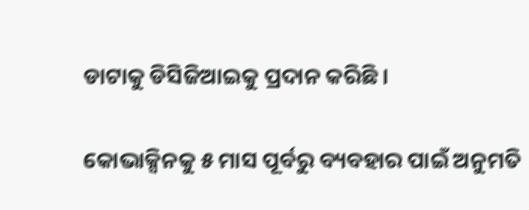ଡାଟାକୁ ଡିସିଜିଆଇକୁ ପ୍ରଦାନ କରିଛି ।

କୋଭାକ୍ସିନକୁ ୫ ମାସ ପୂର୍ବରୁ ବ୍ୟବହାର ପାଇଁ ଅନୁମତି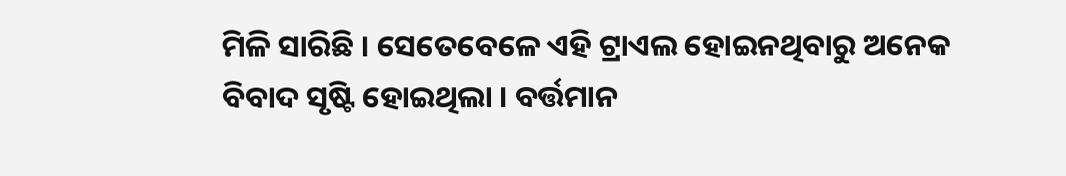ମିଳି ସାରିଛି । ସେତେବେଳେ ଏହି ଟ୍ରାଏଲ ହୋଇନଥିବାରୁ ଅନେକ ବିବାଦ ସୃଷ୍ଟି ହୋଇଥିଲା । ବର୍ତ୍ତମାନ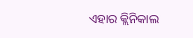ଏହାର କ୍ଲିନିକାଲ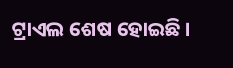ଟ୍ରାଏଲ ଶେଷ ହୋଇଛି ।